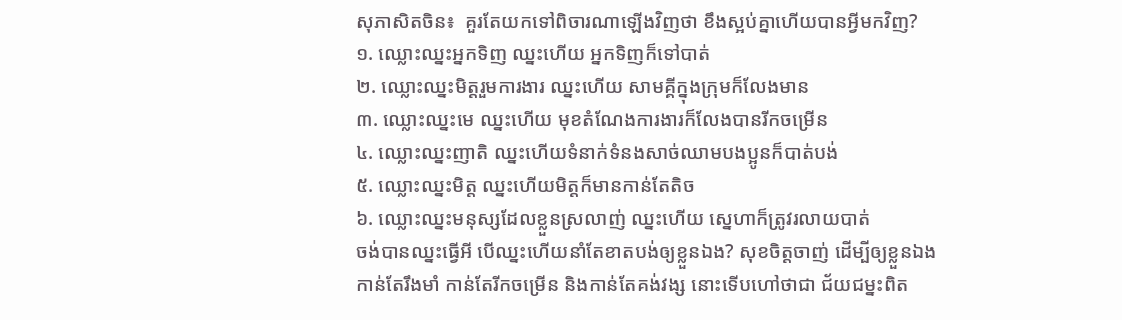សុភាសិតចិន៖  គួរតែយកទៅពិចារណាឡើងវិញថា ខឹងស្អប់គ្នាហើយបានអ្វីមកវិញ?
១. ឈ្លោះឈ្នះអ្នកទិញ ឈ្នះហើយ អ្នកទិញក៏ទៅបាត់
២. ឈ្លោះឈ្នះមិត្តរួមការងារ ឈ្នះហើយ សាមគ្គីក្នុងក្រុមក៏លែងមាន
៣. ឈ្លោះឈ្នះមេ ឈ្នះហើយ មុខតំណែងការងារក៏លែងបានរីកចម្រើន
៤. ឈ្លោះឈ្នះញាតិ ឈ្នះហើយទំនាក់ទំនងសាច់ឈាមបងប្អូនក៏បាត់បង់
៥. ឈ្លោះឈ្នះមិត្ត ឈ្នះហើយមិត្តក៏មានកាន់តែតិច
៦. ឈ្លោះឈ្នះមនុស្សដែលខ្លួនស្រលាញ់ ឈ្នះហើយ ស្នេហាក៏ត្រូវរលាយបាត់
ចង់បានឈ្នះធ្វើអី បើឈ្នះហើយនាំតែខាតបង់ឲ្យខ្លួនឯង? សុខចិត្តចាញ់ ដើម្បីឲ្យខ្លួនឯងកាន់តែរឹងមាំ កាន់តែរីកចម្រើន និងកាន់តែគង់វង្ស នោះទើបហៅថាជា ជ័យជម្នះពិត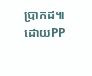ប្រាកដ៕ដោយPP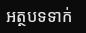អត្ថបទទាក់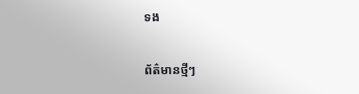ទង

ព័ត៌មានថ្មីៗ